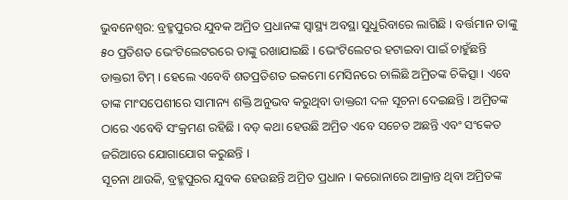ଭୁବନେଶ୍ୱର: ବ୍ରହ୍ମପୁରର ଯୁବକ ଅମ୍ରିତ ପ୍ରଧାନଙ୍କ ସ୍ୱାସ୍ଥ୍ୟ ଅବସ୍ଥା ସୁଧୁରିବାରେ ଲାଗିଛି । ବର୍ତ୍ତମାନ ତାଙ୍କୁ ୫୦ ପ୍ରତିଶତ ଭେଂଟିଲେଟରରେ ତାଙ୍କୁ ରଖାଯାଇଛି । ଭେଂଟିଲେଟର ହଟାଇବା ପାଇଁ ଚାହୁଁଛନ୍ତି ଡାକ୍ତରୀ ଟିମ୍ । ହେଲେ ଏବେବି ଶତପ୍ରତିଶତ ଇକମୋ ମେସିନରେ ଚାଲିଛି ଅମ୍ରିତଙ୍କ ଚିକିତ୍ସା । ଏବେ ତାଙ୍କ ମାଂସପେଶୀରେ ସାମାନ୍ୟ ଶକ୍ତି ଅନୁଭବ କରୁଥିବା ଡାକ୍ତରୀ ଦଳ ସୂଚନା ଦେଇଛନ୍ତି । ଅମ୍ରିତଙ୍କ ଠାରେ ଏବେବି ସଂକ୍ରମଣ ରହିଛି । ବଡ଼ କଥା ହେଉଛି ଅମ୍ରିତ ଏବେ ସଚେତ ଅଛନ୍ତି ଏବଂ ସଂକେତ ଜରିଆରେ ଯୋଗାଯୋଗ କରୁଛନ୍ତି ।
ସୂଚନା ଥାଉକି, ବ୍ରହ୍ମପୁରର ଯୁବକ ହେଉଛନ୍ତି ଅମ୍ରିତ ପ୍ରଧାନ । କରୋନାରେ ଆକ୍ରାନ୍ତ ଥିବା ଅମ୍ରିତଙ୍କ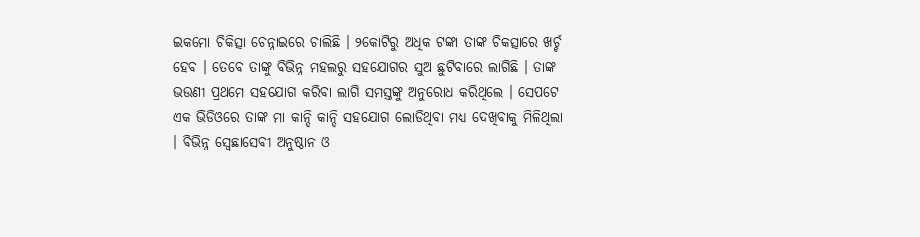ଇକମୋ ଚିକିତ୍ସା ଚେନ୍ନାଇରେ ଚାଲିଛି । ୨କୋଟିରୁ ଅଧିକ ଟଙ୍କା ତାଙ୍କ ଚିକତ୍ସାରେ ଖର୍ଚ୍ଚ ହେବ । ତେବେ ତାଙ୍କୁ ବିଭିନ୍ନ ମହଲରୁ ସହଯୋଗର ସୁଅ ଛୁଟିବାରେ ଲାଗିଛି । ତାଙ୍କ ଭଉଣୀ ପ୍ରଥମେ ସହଯୋଗ କରିବା ଲାଗି ସମସ୍ତଙ୍କୁ ଅନୁରୋଧ କରିଥିଲେ । ସେପଟେ ଏକ ଭିଡିଓରେ ତାଙ୍କ ମା କାନ୍ଦି କାନ୍ଦି ସହଯୋଗ ଲୋଡିଥିବା ମଧ୍ୟ ଦେଖିବାକୁ ମିଳିଥିଲା । ବିଭିନ୍ନ ସ୍ୱେଛାସେବୀ ଅନୁଷ୍ଠାନ ଓ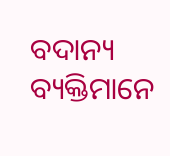ବଦାନ୍ୟ ବ୍ୟକ୍ତିମାନେ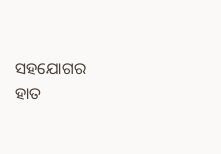ସହଯୋଗର ହାତ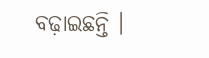ବଢ଼ାଇଛନ୍ତି ।